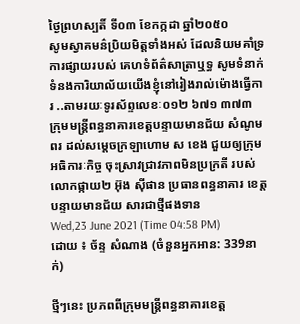ថ្ងៃព្រហស្បតិ៍ ទី០៣ ខែកក្កដា ឆ្នាំ២០៥០
សូមស្វាគមន៌ប្រិយមិត្តទាំងអស់ ដែលនិយមគាំទ្រការផ្សាយរបស់ គេហទំព័ត៌សាត្រាឬទ្ធ សូមទំនាក់ទំនងការិយាល័យយើងខ្ញុំនៅរៀងរាល់ម៉ោងធ្វើការ ..តាមរយៈទូរស័ព្ទលេខៈ០១២ ៦៧១ ៣៧៣
ក្រុមមន្ត្រីពន្ធនាគារខេត្តបន្ទាយមានជ័យ សំណូមពរ ដល់សម្តេចក្រឡាហោម ស ខេង ជួយឲ្យក្រុម អធិការៈកិច្ច ចុះស្រាវជ្រាវភាពមិនប្រក្រតី របស់លោកផ្កាយ២ អ៊ុង ស៊ីផាន ប្រធានពន្ធនាគារ ខេត្ត បន្ទាយមានជ័យ សារជាថ្មីផងទាន
Wed,23 June 2021 (Time 04:58 PM)
ដោយ ៖ ច័ន្ទ សំណាង (ចំនួនអ្នកអាន: 339នាក់)

ថ្មីៗនេះ ប្រភពពីក្រុមមន្ត្រីពន្ធនាគារខេត្ត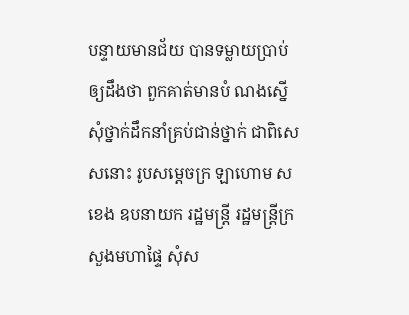បន្ទាយមានជ័យ បានទម្លាយប្រាប់ឲ្យដឹងថា ពួកគាត់មានបំ ណងស្នើសុំថ្នាក់ដឹកនាំគ្រប់ជាន់ថ្នាក់ ជាពិសេសនោះ រូបសម្តេចក្រ ឡាហោម ស ខេង ឧបនាយក រដ្ឋមន្ត្រី រដ្ឋមន្ត្រីក្រសួងមហាផ្ទៃ សុំស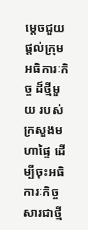ម្តេចជួយផ្តល់ក្រុមអធិការៈកិច្ច ដ៏ថ្មីមួយ របស់ក្រសួងមហាផ្ទៃ ដើម្បីចុះអធិការៈកិច្ចសារជាថ្មី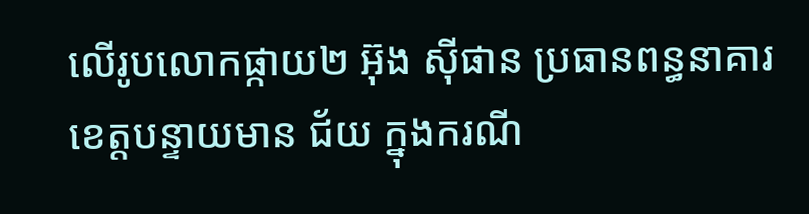លើរូបលោកផ្កាយ២ អ៊ុង ស៊ីផាន ប្រធានពន្ធនាគារខេត្តបន្ទាយមាន ជ័យ ក្នុងករណី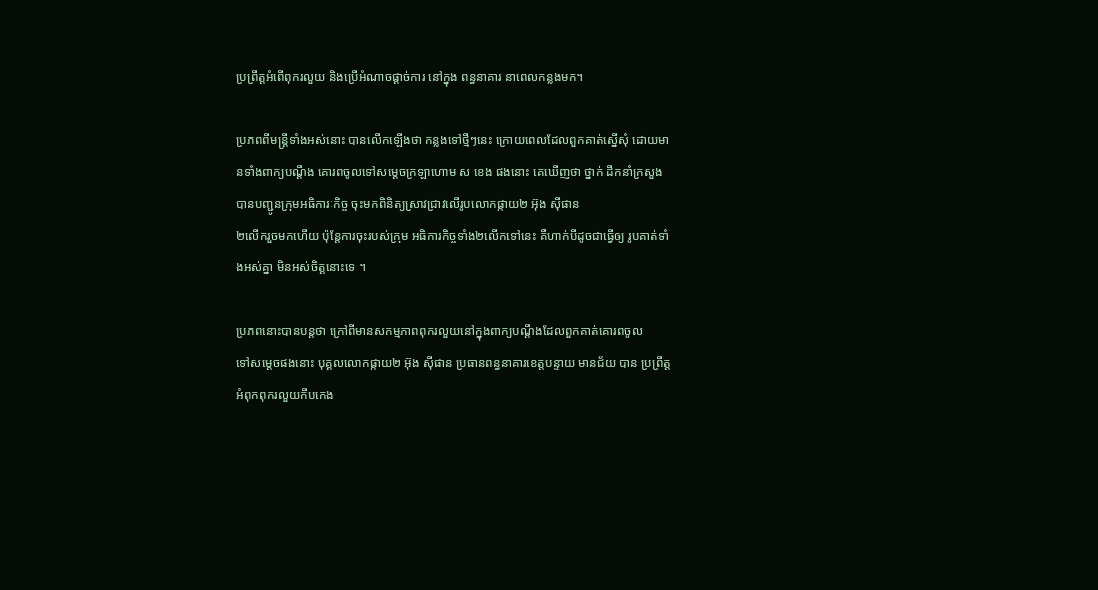ប្រព្រឹត្តអំពើពុករលួយ និងប្រើអំណាចផ្តាច់ការ នៅក្នុង ពន្ធនាគារ នាពេលកន្លងមក។

ប្រភពពីមន្ត្រីទាំងអស់នោះ បានលើកឡើងថា កន្លងទៅថ្មីៗនេះ ក្រោយពេលដែលពួកគាត់ស្នើសុំ ដោយមានទាំងពាក្យបណ្តឹង គោរពចូលទៅសម្តេចក្រឡាហោម ស ខេង ផងនោះ គេឃើញថា ថ្នាក់ ដឹកនាំក្រសួង បានបញ្ជូនក្រុមអធិការៈកិច្ច ចុះមកពិនិត្យស្រាវជ្រាវលើរូបលោកផ្កាយ២ អ៊ុង ស៊ីផាន
២លើករួចមកហើយ ប៉ុន្តែការចុះរបស់ក្រុម អធិការកិច្ចទាំង២លើកទៅនេះ គឺហាក់បីដូចជាធ្វើឲ្យ រូបគាត់ទាំងអស់គ្នា មិនអស់ចិត្តនោះទេ ។

ប្រភពនោះបានបន្តថា ក្រៅពីមានសកម្មភាពពុករលួយនៅក្នុងពាក្យបណ្តឹងដែលពួកគាត់គោរពចូល
ទៅសម្តេចផងនោះ បុគ្គលលោកផ្កាយ២ អ៊ុង ស៊ីផាន ប្រធានពន្ធនាគារខេត្តបន្ទាយ មានជ័យ បាន ប្រព្រឹត្តអំពុកពុករលួយកឹបកេង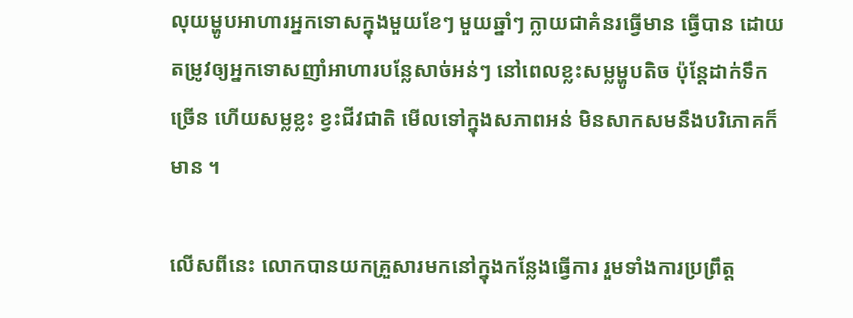លុយម្ហូបអាហារអ្នកទោសក្នុងមួយខែៗ មួយឆ្នាំៗ ក្លាយជាគំនរធ្វើមាន ធ្វើបាន ដោយតម្រូវឲ្យអ្នកទោសញាំអាហារបន្លែសាច់អន់ៗ នៅពេលខ្លះសម្លម្ហូបតិច ប៉ុន្តែដាក់ទឹក ច្រើន ហើយសម្លខ្លះ ខ្វះជីវជាតិ មើលទៅក្នុងសភាពអន់ មិនសាកសមនឹងបរិភោគក៏មាន ។

លើសពីនេះ លោកបានយកគ្រួសារមកនៅក្នុងកន្លែងធ្វើការ រួមទាំងការប្រព្រឹត្ត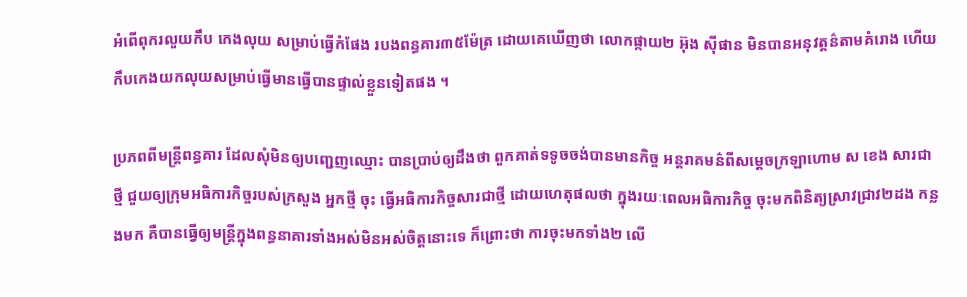អំពើពុករលួយកឹប កេងលុយ សម្រាប់ធ្វើកំផែង របងពន្ធគារ៣៥ម៉ែត្រ ដោយគេឃើញថា លោកផ្កាយ២ អ៊ុង ស៊ីផាន មិនបានអនុវត្តន៌តាមគំរោង ហើយកឹបកេងយកលុយសម្រាប់ធ្វើមានធ្វើបានផ្ទាល់ខ្លួនទៀតផង ។

ប្រភពពីមន្ត្រីពន្ធគារ ដែលសុំមិនឲ្យបញ្ជេញឈ្មោះ បានប្រាប់ឲ្យដឹងថា ពួកគាត់ទទូចចង់បានមានកិច្ច អន្តរាគមន៌ពីសម្តេចក្រឡាហោម ស ខេង សារជាថ្មី ជួយឲ្យក្រុមអធិការកិច្ចរបស់ក្រសួង អ្នកថ្មី ចុះ ធ្វើអធិការកិច្ចសារជាថ្មី ដោយហេតុផលថា ក្នុងរយៈពេលអធិការកិច្ច ចុះមកពិនិត្យស្រាវជ្រាវ២ដង កន្លងមក គឺបានធ្វើឲ្យមន្ត្រីក្នុងពន្ធនាគារទាំងអស់មិនអស់ចិត្តនោះទេ ក៏ព្រោះថា ការចុះមកទាំង២ លើ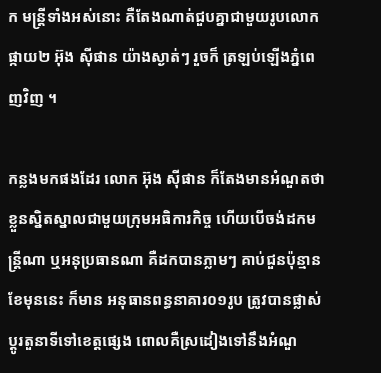ក មន្ត្រីទាំងអស់នោះ គឺតែងណាត់ជួបគ្នាជាមួយរូបលោកផ្កាយ២ អ៊ុង ស៊ីផាន យ៉ាងស្ងាត់ៗ រួចក៏ ត្រឡប់ឡើងភ្នំពេញវិញ ។

កន្លងមកផងដែរ លោក អ៊ុង ស៊ីផាន ក៏តែងមានអំណួតថា ខ្លួនស្និតស្នាលជាមួយក្រុមអធិការកិច្ច ហើយបើចង់ដកមន្ត្រីណា ឬអនុប្រធានណា គឺដកបានភ្លាមៗ គាប់ជួនប៉ុន្មានខែមុននេះ ក៏មាន អនុធានពន្ធនាគារ០១រូប ត្រូវបានផ្លាស់ប្តូរតួនាទីទៅខេត្តផ្សេង ពោលគឺស្រដៀងទៅនឹងអំណួ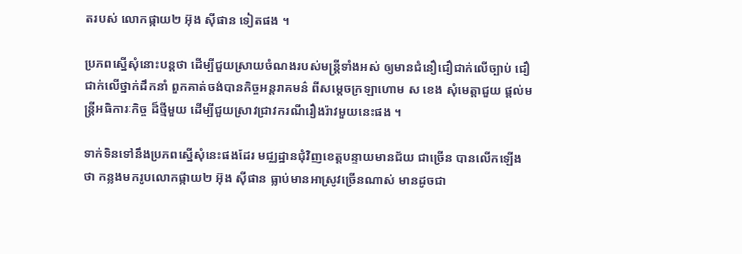តរបស់ លោកផ្កាយ២ អ៊ុង ស៊ីផាន ទៀតផង ។

ប្រភពស្នើសុំនោះបន្តថា ដើម្បីជួយស្រាយចំណងរបស់មន្ត្រីទាំងអស់ ឲ្យមានជំនឿជឿជាក់លើច្បាប់ ជឿជាក់លើថ្នាក់ដឹកនាំ ពួកគាត់ចង់បានកិច្ចអន្តរាគមន៌ ពីសម្តេចក្រឡាហោម ស ខេង សុំមេត្តាជួយ ផ្តល់មន្ត្រីអធិការៈកិច្ច ដ៏ថ្មីមួយ ដើម្បីជួយស្រាវជ្រាវករណីរឿងរ៉ាវមួយនេះផង ។

ទាក់ទិនទៅនឹងប្រភពស្នើសុំនេះផងដែរ មជ្ឈដ្ឋានជុំវិញខេត្តបន្ទាយមានជ័យ ជាច្រើន បានលើកឡើង ថា កន្លងមករូបលោកផ្កាយ២ អ៊ុង ស៊ីផាន ធ្លាប់មានអាស្រូវច្រើនណាស់ មានដូចជា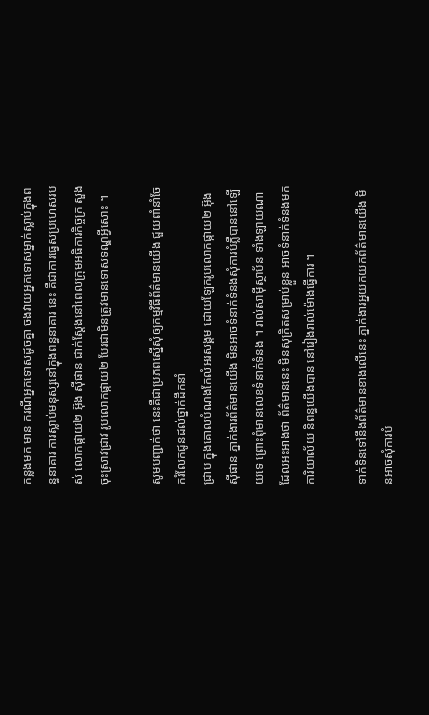កន្លងមក មាន ករណីអ្នកទោសដូចគ្នា ចងវាយអ្នកទោសម្នាក់ស្លាប់ក្នុងពន្ធនាគារ ការស្លាប់មនុស្សនៅក្នុងពន្ធនាគារ នេះ គឺជាការធ្វេសប្រហេសរបស់ លោកផ្កាយ២ អ៊ុង ស៊ីផាន ជាក់ស្តែងនៅពេលក្រុមអធិការកិច្ចក្រ សួងចុះស្រាវជ្រាវ រូបលោកផ្កាយ២ បែរជាមិនត្រូវមានទោសទណ្ឌអ្វីសោះ ។

សូមបញ្ជាក់ថា នេះគឺជាប្រភពស្នើសុំឲ្យកម្មវិធីព័ត៌មានយើង ជួយពាំនាំចែករំលែកជូនដល់ថ្នាក់ដឹកនាំ
ជ្រាប ក្នុងគោលបំណងកែលំអរសង្គម ដោយឡែករូបលោកផ្កាយ២ អ៊ុង ស៊ីផាន ភ្នាក់ងារព័ត៌មានយើង មិនអាចទំនាក់ទំនងសុំការបំភ្លឺបាននៅឡើយទេ ព្រោះពុំមានលេខទំនាក់ទំនង ។ រាល់សាម៉ីស្ថាប័ន ទាំងឡាយណា ដែលអះអាងថា ព័ត៌មាននេះ មិនសុក្រិតសម្រាប់ខ្លួន អាចទំនាក់ទំនងមកការិយាល័យ និពន្ធយើងបាន នៅរៀងរាល់ម៉ោងធ្វើការ ។

ទាក់ទិនទៅនឹងព័ត៌មានខាងលើនេះ ភ្នាក់ងារអ្នយកយកព័ត៌មានយើង មិនអាចសុំការបំ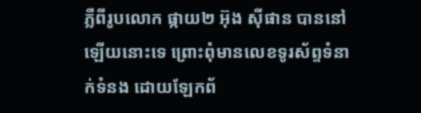ភ្លឺពីរូបលោក ផ្កាយ២ អ៊ុង ស៊ីផាន បាននៅឡើយនោះទេ ព្រោះពុំមានលេខទូរស័ព្ទទំនាក់ទំនង ដោយឡែកព័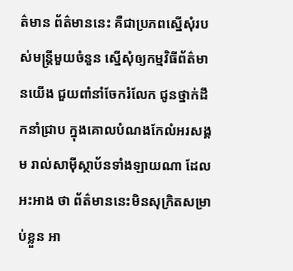ត៌មាន ព័ត៌មាននេះ គឺជាប្រភពស្នើសុំរបស់មន្ត្រីមួយចំនួន ស្នើសុំឲ្យកម្មវិធីព័ត៌មានយើង ជួយពាំនាំចែករំលែក ជូនថ្នាក់ដឹកនាំជ្រាប ក្នុងគោលបំណងកែលំអរសង្គម រាល់សាម៉ីស្ថាប័នទាំងឡាយណា ដែលអះអាង ថា ព័ត៌មាននេះមិនសុក្រិតសម្រាប់ខ្លួន អា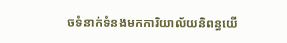ចទំនាក់ទំនងមកការិយាល័យនិពន្ធយើ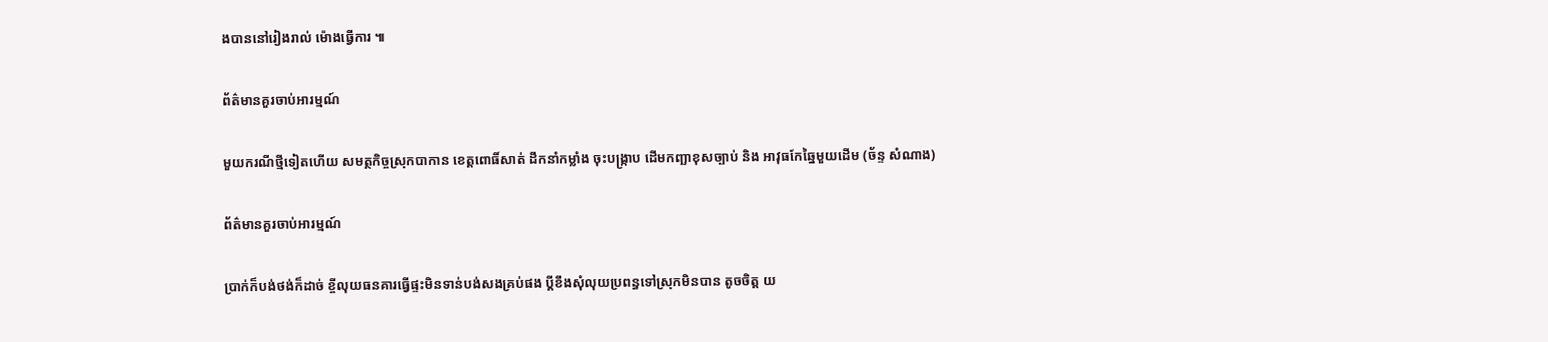ងបាននៅរៀងរាល់ ម៉ោងធ្វើការ ៕

ព័ត៌មានគួរចាប់អារម្មណ៍

មួយករណីថ្មីទៀតហើយ សមត្ថកិច្ចស្រុកបាកាន ខេត្តពោធិ៍សាត់ ដឹកនាំកម្លាំង ចុះបង្ក្រាប ដើមកញ្ឆាខុសច្បាប់ និង អាវុធកែឆ្នៃមួយដើម (ច័ន្ទ សំណាង)

ព័ត៌មានគួរចាប់អារម្មណ៍

ប្រាក់ក៏បង់ថង់ក៏ដាច់ ខ្ចីលុយធនគារធ្វើផ្ទះមិនទាន់បង់សងគ្រប់ផង ប្តីខឹងសុំលុយប្រពន្ធទៅស្រុកមិនបាន តូចចិត្ត យ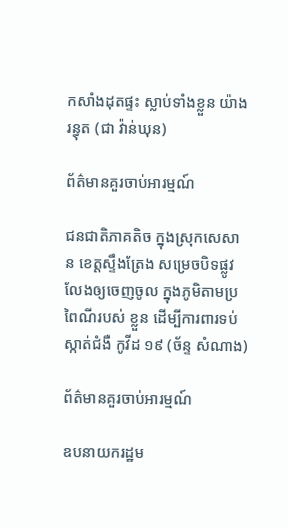កសាំងដុតផ្ទះ ស្លាប់ទាំងខ្លួន យ៉ាងរន្ធុត (ជា វ៉ាន់ឃុន)

ព័ត៌មានគួរចាប់អារម្មណ៍

ជនជាតិភាគតិច ក្នុងស្រុកសេសាន ខេត្តស្ទឹងត្រែង សម្រេចបិទផ្លូវលែងឲ្យចេញចូល ក្នុងភូមិតាមប្រពៃណីរបស់ ខ្លួន ដើម្បីការពារទប់ស្កាត់ជំងឺ កូវីដ ១៩ (ច័ន្ទ សំណាង)

ព័ត៌មានគួរចាប់អារម្មណ៍

ឧបនាយករដ្ឋម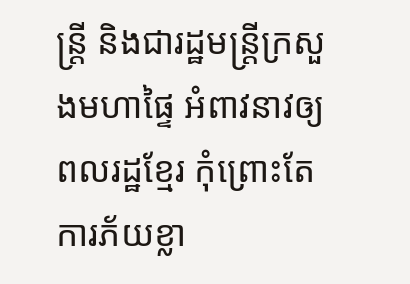ន្ត្រី និងជារដ្ឋមន្ត្រីក្រសួងមហាផ្ទៃ អំពាវនាវឲ្យពលរដ្ឋខ្មែរ កុំព្រោះតែការភ័យខ្លា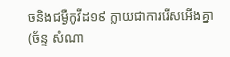ចនិងជម្ងឺកូវីដ១៩ ក្លាយជាការរើសអើងគ្នា (ច័ន្ទ សំណា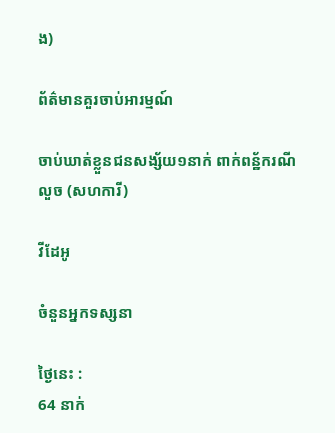ង)

ព័ត៌មានគួរចាប់អារម្មណ៍

ចាប់ឃាត់ខ្លួនជនសង្ស័យ១នាក់ ពាក់ពន្ឋ័ករណីលួច (សហការី)

វីដែអូ

ចំនួនអ្នកទស្សនា

ថ្ងៃនេះ :
64 នាក់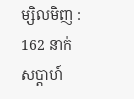ម្សិលមិញ :
162 នាក់
សប្តាហ៍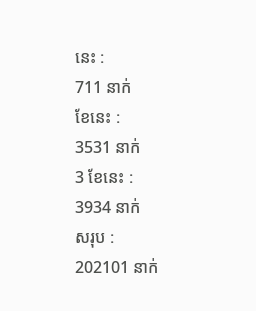នេះ :
711 នាក់
ខែនេះ :
3531 នាក់
3 ខែនេះ :
3934 នាក់
សរុប :
202101 នាក់